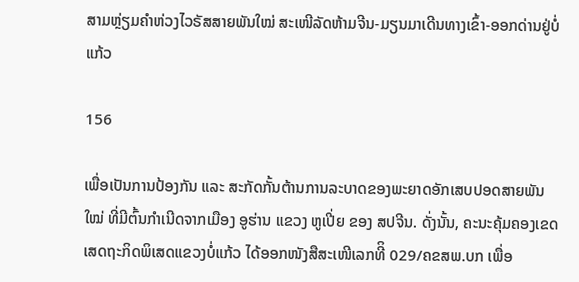ສາມຫຼ່ຽມຄຳຫ່ວງໄວຣັສສາຍພັນໃໝ່ ສະເໜີລັດຫ້າມຈີນ-ມຽນມາເດີນທາງເຂົ້າ-ອອກດ່ານຢູ່ບໍ່ແກ້ວ

156

ເພື່ອເປັນການປ້ອງກັນ ແລະ ສະກັດກັ້ນຕ້ານການລະບາດຂອງພະຍາດອັກເສບປອດສາຍພັນໃໝ່ ທີ່ມີຕົ້ນກຳເນີດຈາກເມືອງ ອູຮ່ານ ແຂວງ ຫູເປີ່ຍ ຂອງ ສປຈີນ. ດັ່ງນັ້ນ, ຄະນະຄຸ້ມຄອງເຂດເສດຖະກິດພິເສດແຂວງບໍ່ແກ້ວ ໄດ້ອອກໜັງສືສະເໜີເລກທີິ 029/ຄຂສພ.ບກ ເພື່ອ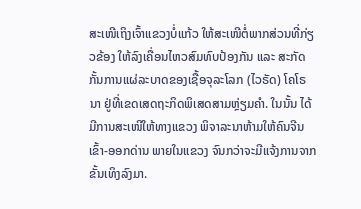ສະເໜີເຖິງເຈົ້າແຂວງບໍ່ແກ້ວ ໃຫ້ສະເໜີຕໍ່ພາກສ່ວນທີ່ກ່ຽວຂ້ອງ ໃຫ້ລົງເຄື່ອນໄຫວສົມທົບປ້ອງກັນ ແລະ ສະກັດກັ້ນການແຜ່ລະບາດຂອງເຊື້ອຈຸລະໂລກ (ໄວຣັດ) ໂຄໂຣນາ ຢູ່ທີ່ເຂດເສດຖະກິດພິເສດສາມຫຼ່ຽມຄຳ. ໃນນັ້ນ ໄດ້ມີການສະເໜີໃຫ້ທາງແຂວງ ພິຈາລະນາຫ້າມໃຫ້ຄົນຈີນເຂົ້າ-ອອກດ່ານ ພາຍໃນແຂວງ ຈົນກວ່າຈະມີແຈ້ງການຈາກຂັ້ນເທິງລົງມາ.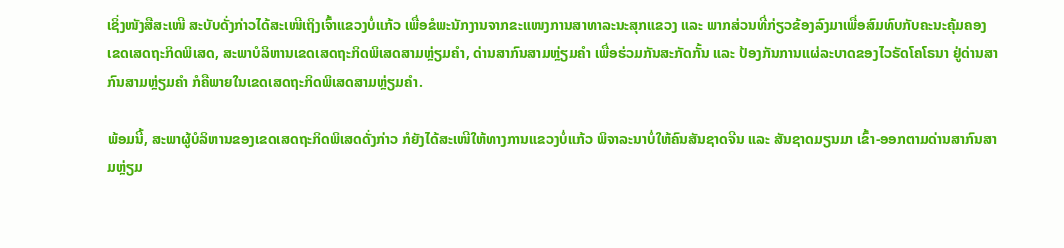ເຊິ່ງໜັງສືສະເໜີ ສະບັບດັ່ງກ່າວໄດ້ສະເໜີເຖິງເຈົ້າແຂວງບໍ່ແກ້ວ ເພື່ອຂໍພະນັກງານຈາກຂະແໜງການສາທາລະນະສຸກແຂວງ ແລະ ພາກສ່ວນທີ່ກ່ຽວຂ້ອງລົງມາເພື່ອສົມທົບກັບຄະນະຄຸ້ມຄອງເຂດເສດຖະກິດພິເສດ, ສະພາບໍລິຫານເຂດເສດຖະກິດພິເສດສາມຫຼ່ຽມຄຳ, ດ່ານສາກົນສາມຫຼ່ຽມຄຳ ເພື່ອຮ່ວມກັນສະກັດກັ້ນ ແລະ ປ້ອງກັນການແຜ່ລະບາດຂອງໄວຣັດໂຄໂຣນາ ຢູ່ດ່ານສາກົນສາມຫຼ່ຽມຄຳ ກໍຄືພາຍໃນເຂດເສດຖະກິດພິເສດສາມຫຼ່ຽມຄຳ.

ພ້ອມນີ້, ສະພາຜູ້ບໍລິຫານຂອງເຂດເສດຖະກິດພິເສດດັ່ງກ່າວ ກໍຍັງໄດ້ສະເໜີໃຫ້ທາງການແຂວງບໍ່ແກ້ວ ພິຈາລະນາບໍ່ໃຫ້ຄົນສັນຊາດຈີນ ແລະ ສັນຊາດມຽນມາ ເຂົ້າ-ອອກຕາມດ່ານສາກົນສາມຫຼ່ຽມ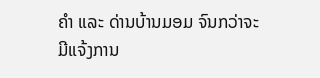ຄຳ ແລະ ດ່ານບ້ານມອມ ຈົນກວ່າຈະມີແຈ້ງການ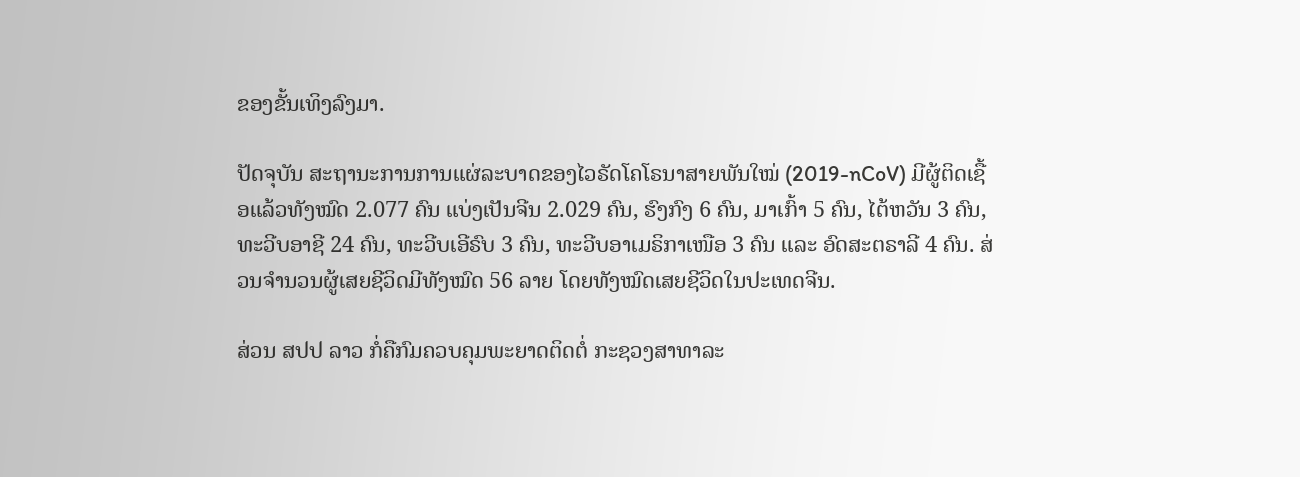ຂອງຂັ້ນເທິງລົງມາ.

ປັດຈຸບັນ ສະຖານະການການແຜ່ລະບາດຂອງໄວຣັດໂຄໂຣນາສາຍພັນໃໝ່ (2019-nCoV) ມີຜູ້ຕິດເຊື້ອແລ້ວທັງໝົດ 2.077 ຄົນ ແບ່ງເປັນຈີນ 2.029 ຄົນ, ຮົງກົງ 6 ຄົນ, ມາເກົ້າ 5 ຄົນ, ໄຕ້ຫວັນ 3 ຄົນ, ທະວີບອາຊີ 24 ຄົນ, ທະວີບເອີຣົບ 3 ຄົນ, ທະວີບອາເມຣິກາເໜືອ 3 ຄົນ ແລະ ອົດສະຕຣາລີ 4 ຄົນ. ສ່ວນຈໍານວນຜູ້ເສຍຊີວິດມີທັງໝົດ 56 ລາຍ ໂດຍທັງໝົດເສຍຊີວິດໃນປະເທດຈີນ.

ສ່ວນ ສປປ ລາວ ກໍ່ຄືກົມຄວບຄຸມພະຍາດຕິດຕໍ່ ກະຊວງສາທາລະ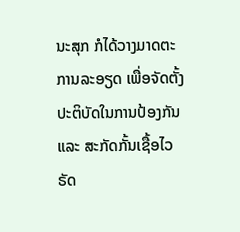ນະສຸກ ກໍໄດ້ວາງມາດຕະການລະອຽດ ເພື່ອຈັດຕັ້ງປະຕິບັດໃນການປ້ອງກັນ ແລະ ສະກັດກັ້ນເຊື້ອໄວຣັດ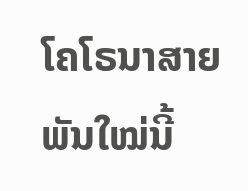ໂຄໂຣນາສາຍພັນໃໝ່ນີ້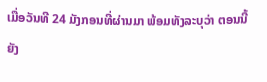ເມື່ອວັນທີ 24 ມັງກອນທີ່ຜ່ານມາ ພ້ອມທັງລະບຸວ່າ ຕອນນີ້ຍັງ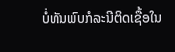ບໍ່ທັນພົບກໍລະນີຕິດເຊື້ອໃນ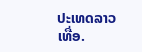ປະເທດລາວເທື່ອ.